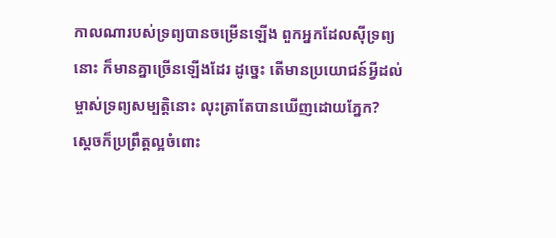កាលណារបស់ទ្រព្យបានចម្រើនឡើង ពួកអ្នកដែលស៊ីទ្រព្យនោះ ក៏មានគ្នាច្រើនឡើងដែរ ដូច្នេះ តើមានប្រយោជន៍អ្វីដល់ម្ចាស់ទ្រព្យសម្បត្តិនោះ លុះត្រាតែបានឃើញដោយភ្នែក?
ស្ដេចក៏ប្រព្រឹត្តល្អចំពោះ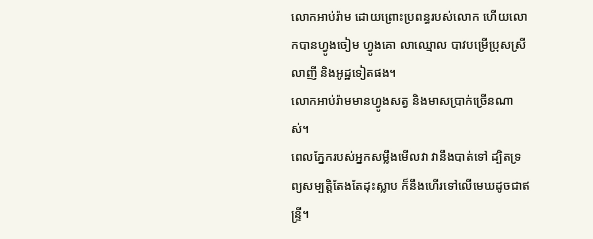លោកអាប់រ៉ាម ដោយព្រោះប្រពន្ធរបស់លោក ហើយលោកបានហ្វូងចៀម ហ្វូងគោ លាឈ្មោល បាវបម្រើប្រុសស្រី លាញី និងអូដ្ឋទៀតផង។
លោកអាប់រ៉ាមមានហ្វូងសត្វ និងមាសប្រាក់ច្រើនណាស់។
ពេលភ្នែករបស់អ្នកសម្លឹងមើលវា វានឹងបាត់ទៅ ដ្បិតទ្រព្យសម្បត្តិតែងតែដុះស្លាប ក៏នឹងហើរទៅលើមេឃដូចជាឥន្ទ្រី។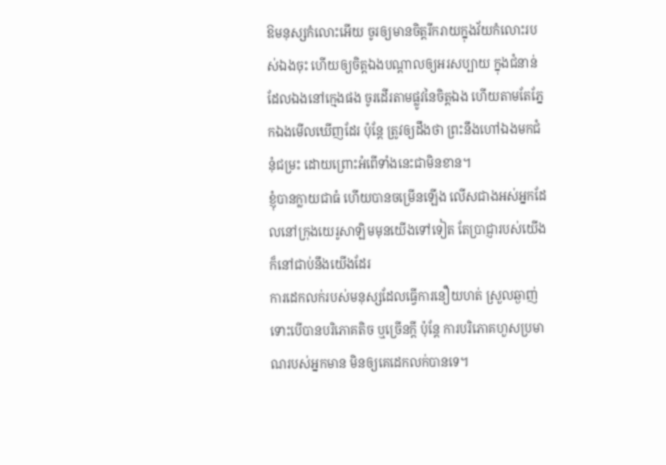ឱមនុស្សកំលោះអើយ ចូរឲ្យមានចិត្តរីករាយក្នុងវ័យកំលោះរបស់ឯងចុះ ហើយឲ្យចិត្តឯងបណ្ដាលឲ្យអរសប្បាយ ក្នុងជំនាន់ដែលឯងនៅក្មេងផង ចូរដើរតាមផ្លូវនៃចិត្តឯង ហើយតាមតែភ្នែកឯងមើលឃើញដែរ ប៉ុន្តែ ត្រូវឲ្យដឹងថា ព្រះនឹងហៅឯងមកជំនុំជម្រះ ដោយព្រោះអំពើទាំងនេះជាមិនខាន។
ខ្ញុំបានក្លាយជាធំ ហើយបានចម្រើនឡើង លើសជាងអស់អ្នកដែលនៅក្រុងយេរូសាឡិមមុនយើងទៅទៀត តែប្រាជ្ញារបស់យើងក៏នៅជាប់នឹងយើងដែរ
ការដេកលក់របស់មនុស្សដែលធ្វើការនឿយហត់ ស្រួលឆ្ងាញ់ ទោះបើបានបរិភោគតិច ឬច្រើនក្តី ប៉ុន្តែ ការបរិភោគហួសប្រមាណរបស់អ្នកមាន មិនឲ្យគេដេកលក់បានទេ។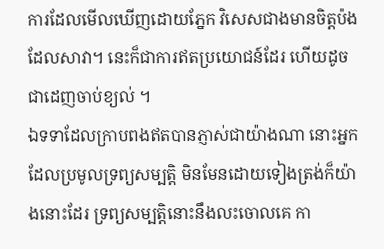ការដែលមើលឃើញដោយភ្នែក វិសេសជាងមានចិត្តប៉ងដែលសាវា។ នេះក៏ជាការឥតប្រយោជន៍ដែរ ហើយដូចជាដេញចាប់ខ្យល់ ។
ឯទទាដែលក្រាបពងឥតបានភ្ញាស់ជាយ៉ាងណា នោះអ្នកដែលប្រមូលទ្រព្យសម្បត្តិ មិនមែនដោយទៀងត្រង់ក៏យ៉ាងនោះដែរ ទ្រព្យសម្បត្តិនោះនឹងលះចោលគេ កា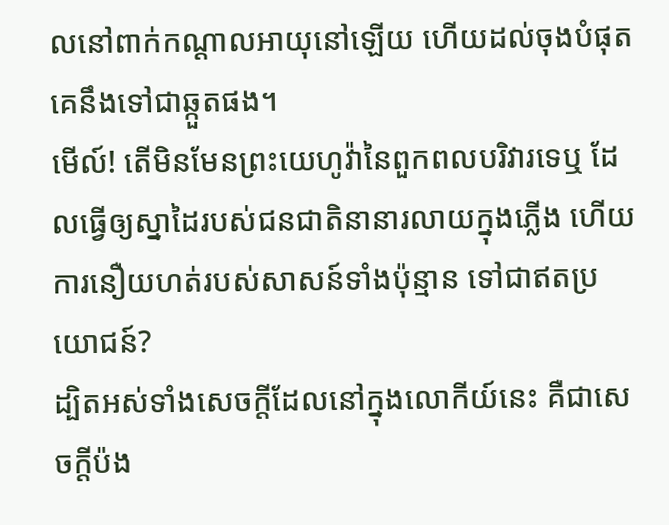លនៅពាក់កណ្ដាលអាយុនៅឡើយ ហើយដល់ចុងបំផុត គេនឹងទៅជាឆ្កួតផង។
មើល៍! តើមិនមែនព្រះយេហូវ៉ានៃពួកពលបរិវារទេឬ ដែលធ្វើឲ្យស្នាដៃរបស់ជនជាតិនានារលាយក្នុងភ្លើង ហើយការនឿយហត់របស់សាសន៍ទាំងប៉ុន្មាន ទៅជាឥតប្រយោជន៍?
ដ្បិតអស់ទាំងសេចក្ដីដែលនៅក្នុងលោកីយ៍នេះ គឺជាសេចក្ដីប៉ង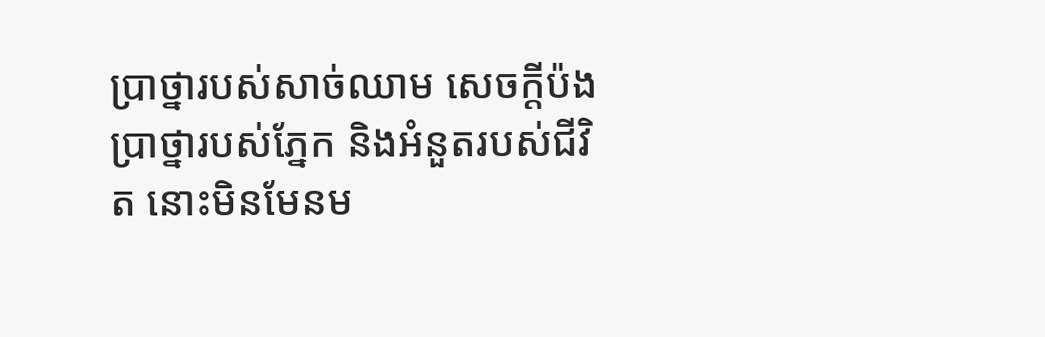ប្រាថ្នារបស់សាច់ឈាម សេចក្ដីប៉ងប្រាថ្នារបស់ភ្នែក និងអំនួតរបស់ជីវិត នោះមិនមែនម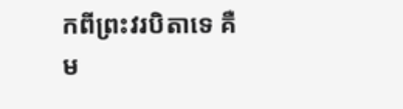កពីព្រះវរបិតាទេ គឺម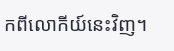កពីលោកីយ៍នេះវិញ។